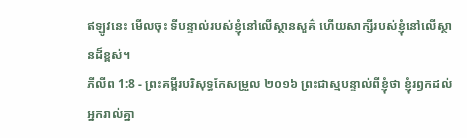ឥឡូវនេះ មើលចុះ ទីបន្ទាល់របស់ខ្ញុំនៅលើស្ថានសួគ៌ ហើយសាក្សីរបស់ខ្ញុំនៅលើស្ថានដ៏ខ្ពស់។
ភីលីព 1:8 - ព្រះគម្ពីរបរិសុទ្ធកែសម្រួល ២០១៦ ព្រះជាស្មបន្ទាល់ពីខ្ញុំថា ខ្ញុំរឭកដល់អ្នករាល់គ្នា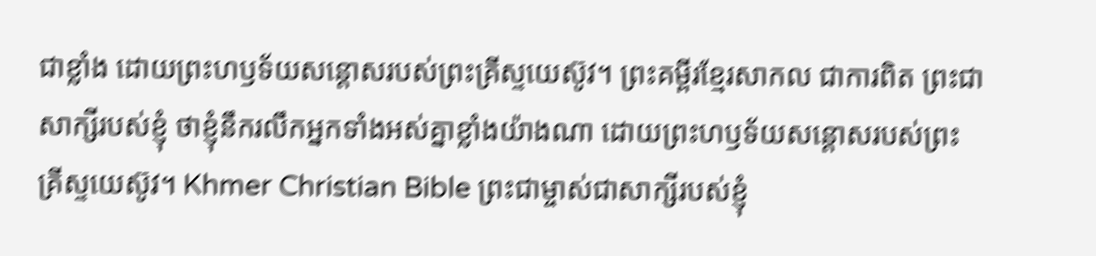ជាខ្លាំង ដោយព្រះហឫទ័យសន្តោសរបស់ព្រះគ្រីស្ទយេស៊ូវ។ ព្រះគម្ពីរខ្មែរសាកល ជាការពិត ព្រះជាសាក្សីរបស់ខ្ញុំ ថាខ្ញុំនឹករលឹកអ្នកទាំងអស់គ្នាខ្លាំងយ៉ាងណា ដោយព្រះហឫទ័យសន្ដោសរបស់ព្រះគ្រីស្ទយេស៊ូវ។ Khmer Christian Bible ព្រះជាម្ចាស់ជាសាក្សីរបស់ខ្ញុំ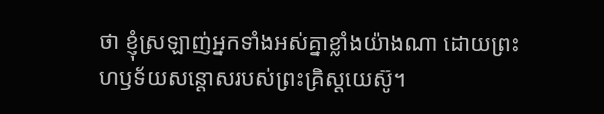ថា ខ្ញុំស្រឡាញ់អ្នកទាំងអស់គ្នាខ្លាំងយ៉ាងណា ដោយព្រះហឫទ័យសន្ដោសរបស់ព្រះគ្រិស្ដយេស៊ូ។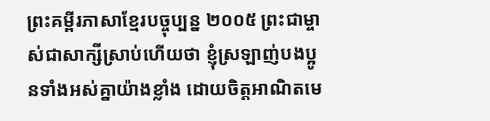ព្រះគម្ពីរភាសាខ្មែរបច្ចុប្បន្ន ២០០៥ ព្រះជាម្ចាស់ជាសាក្សីស្រាប់ហើយថា ខ្ញុំស្រឡាញ់បងប្អូនទាំងអស់គ្នាយ៉ាងខ្លាំង ដោយចិត្តអាណិតមេ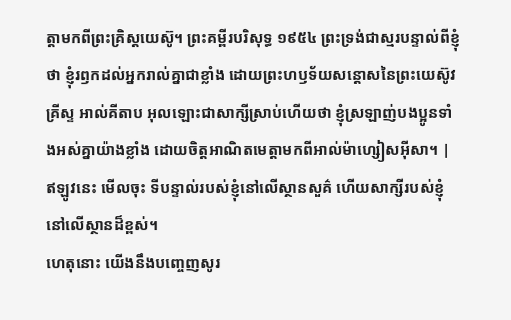ត្តាមកពីព្រះគ្រិស្តយេស៊ូ។ ព្រះគម្ពីរបរិសុទ្ធ ១៩៥៤ ព្រះទ្រង់ជាស្មរបន្ទាល់ពីខ្ញុំថា ខ្ញុំរឭកដល់អ្នករាល់គ្នាជាខ្លាំង ដោយព្រះហឫទ័យសន្តោសនៃព្រះយេស៊ូវគ្រីស្ទ អាល់គីតាប អុលឡោះជាសាក្សីស្រាប់ហើយថា ខ្ញុំស្រឡាញ់បងប្អូនទាំងអស់គ្នាយ៉ាងខ្លាំង ដោយចិត្ដអាណិតមេត្ដាមកពីអាល់ម៉ាហ្សៀសអ៊ីសា។ |
ឥឡូវនេះ មើលចុះ ទីបន្ទាល់របស់ខ្ញុំនៅលើស្ថានសួគ៌ ហើយសាក្សីរបស់ខ្ញុំនៅលើស្ថានដ៏ខ្ពស់។
ហេតុនោះ យើងនឹងបញ្ចេញសូរ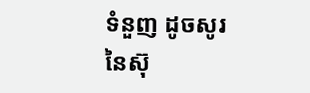ទំនួញ ដូចសូរនៃស៊ុ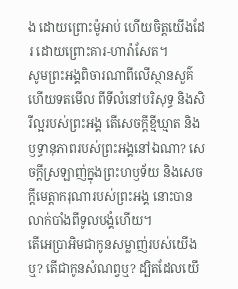ង ដោយព្រោះម៉ូអាប់ ហើយចិត្តយើងដែរ ដោយព្រោះគារ-ហារ៉ាសែត។
សូមព្រះអង្គពិចារណាពីលើស្ថានសួគ៌ ហើយទតមើល ពីទីលំនៅបរិសុទ្ធ និងសិរីល្អរបស់ព្រះអង្គ តើសេចក្ដីខ្មីឃ្មាត និងឫទ្ធានុភាពរបស់ព្រះអង្គនៅឯណា? សេចក្ដីស្រឡាញ់ក្នុងព្រះហឫទ័យ និងសេចក្ដីមេត្តាករុណារបស់ព្រះអង្គ នោះបានលាក់បាំងពីទូលបង្គំហើយ។
តើអេប្រាអិមជាកូនសម្លាញ់របស់យើងឬ? តើជាកូនសំណព្វឬ? ដ្បិតដែលយើ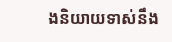ងនិយាយទាស់នឹង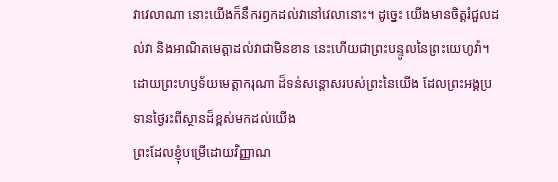វាវេលាណា នោះយើងក៏នឹករឭកដល់វានៅវេលានោះ។ ដូច្នេះ យើងមានចិត្តរំជួលដល់វា និងអាណិតមេត្តាដល់វាជាមិនខាន នេះហើយជាព្រះបន្ទូលនៃព្រះយេហូវ៉ា។
ដោយព្រះហឫទ័យមេត្តាករុណា ដ៏ទន់សន្ដោសរបស់ព្រះនៃយើង ដែលព្រះអង្គប្រទានថ្ងៃរះពីស្ថានដ៏ខ្ពស់មកដល់យើង
ព្រះដែលខ្ញុំបម្រើដោយវិញ្ញាណ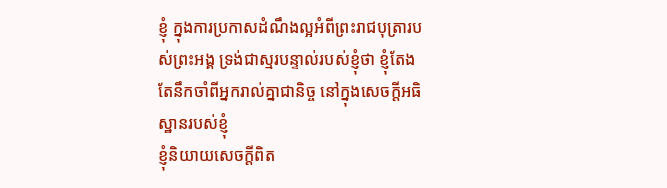ខ្ញុំ ក្នុងការប្រកាសដំណឹងល្អអំពីព្រះរាជបុត្រារបស់ព្រះអង្គ ទ្រង់ជាស្មរបន្ទាល់របស់ខ្ញុំថា ខ្ញុំតែងតែនឹកចាំពីអ្នករាល់គ្នាជានិច្ច នៅក្នុងសេចក្តីអធិស្ឋានរបស់ខ្ញុំ
ខ្ញុំនិយាយសេចក្តីពិត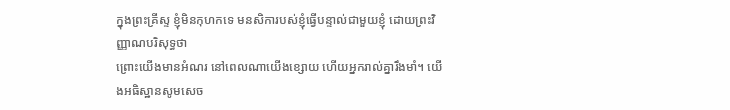ក្នុងព្រះគ្រីស្ទ ខ្ញុំមិនកុហកទេ មនសិការបស់ខ្ញុំធ្វើបន្ទាល់ជាមួយខ្ញុំ ដោយព្រះវិញ្ញាណបរិសុទ្ធថា
ព្រោះយើងមានអំណរ នៅពេលណាយើងខ្សោយ ហើយអ្នករាល់គ្នារឹងមាំ។ យើងអធិស្ឋានសូមសេច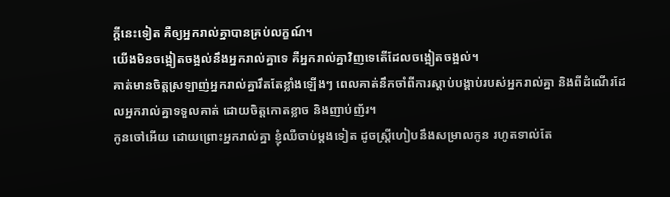ក្តីនេះទៀត គឺឲ្យអ្នករាល់គ្នាបានគ្រប់លក្ខណ៍។
យើងមិនចង្អៀតចង្អល់នឹងអ្នករាល់គ្នាទេ គឺអ្នករាល់គ្នាវិញទេតើដែលចង្អៀតចង្អល់។
គាត់មានចិត្តស្រឡាញ់អ្នករាល់គ្នារឹតតែខ្លាំងឡើងៗ ពេលគាត់នឹកចាំពីការស្ដាប់បង្គាប់របស់អ្នករាល់គ្នា និងពីដំណើរដែលអ្នករាល់គ្នាទទួលគាត់ ដោយចិត្តកោតខ្លាច និងញាប់ញ័រ។
កូនចៅអើយ ដោយព្រោះអ្នករាល់គ្នា ខ្ញុំឈឺចាប់ម្តងទៀត ដូចស្ត្រីហៀបនឹងសម្រាលកូន រហូតទាល់តែ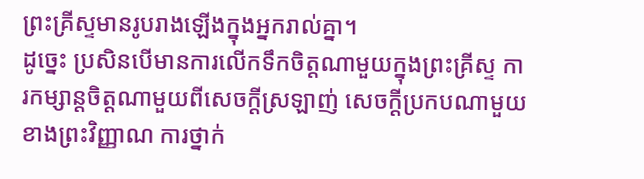ព្រះគ្រីស្ទមានរូបរាងឡើងក្នុងអ្នករាល់គ្នា។
ដូច្នេះ ប្រសិនបើមានការលើកទឹកចិត្តណាមួយក្នុងព្រះគ្រីស្ទ ការកម្សាន្តចិត្តណាមួយពីសេចក្ដីស្រឡាញ់ សេចក្ដីប្រកបណាមួយខាងព្រះវិញ្ញាណ ការថ្នាក់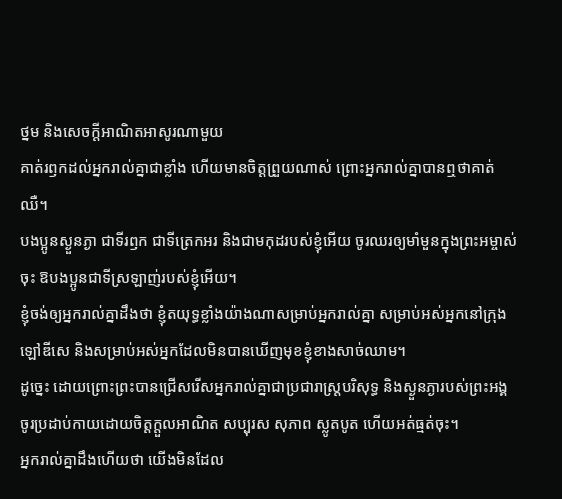ថ្នម និងសេចក្ដីអាណិតអាសូរណាមួយ
គាត់រឭកដល់អ្នករាល់គ្នាជាខ្លាំង ហើយមានចិត្តព្រួយណាស់ ព្រោះអ្នករាល់គ្នាបានឮថាគាត់ឈឺ។
បងប្អូនស្ងួនភ្ងា ជាទីរឭក ជាទីត្រេកអរ និងជាមកុដរបស់ខ្ញុំអើយ ចូរឈរឲ្យមាំមួនក្នុងព្រះអម្ចាស់ចុះ ឱបងប្អូនជាទីស្រឡាញ់របស់ខ្ញុំអើយ។
ខ្ញុំចង់ឲ្យអ្នករាល់គ្នាដឹងថា ខ្ញុំតយុទ្ធខ្លាំងយ៉ាងណាសម្រាប់អ្នករាល់គ្នា សម្រាប់អស់អ្នកនៅក្រុងឡៅឌីសេ និងសម្រាប់អស់អ្នកដែលមិនបានឃើញមុខខ្ញុំខាងសាច់ឈាម។
ដូច្នេះ ដោយព្រោះព្រះបានជ្រើសរើសអ្នករាល់គ្នាជាប្រជារាស្រ្តបរិសុទ្ធ និងស្ងួនភ្ងារបស់ព្រះអង្គ ចូរប្រដាប់កាយដោយចិត្តក្តួលអាណិត សប្បុរស សុភាព ស្លូតបូត ហើយអត់ធ្មត់ចុះ។
អ្នករាល់គ្នាដឹងហើយថា យើងមិនដែល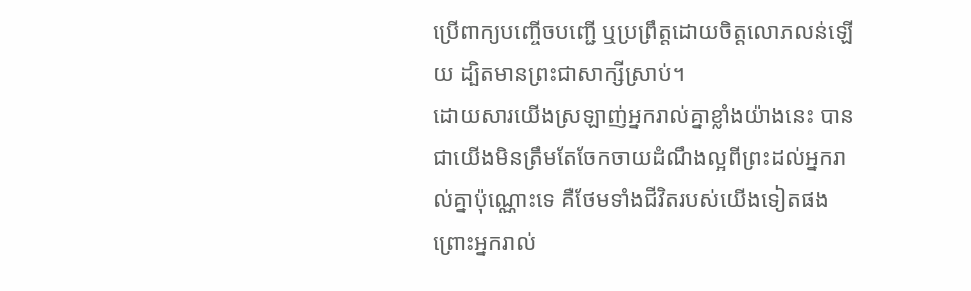ប្រើពាក្យបញ្ចើចបញ្ជើ ឬប្រព្រឹត្តដោយចិត្តលោភលន់ឡើយ ដ្បិតមានព្រះជាសាក្សីស្រាប់។
ដោយសារយើងស្រឡាញ់អ្នករាល់គ្នាខ្លាំងយ៉ាងនេះ បានជាយើងមិនត្រឹមតែចែកចាយដំណឹងល្អពីព្រះដល់អ្នករាល់គ្នាប៉ុណ្ណោះទេ គឺថែមទាំងជីវិតរបស់យើងទៀតផង ព្រោះអ្នករាល់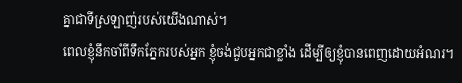គ្នាជាទីស្រឡាញ់របស់យើងណាស់។
ពេលខ្ញុំនឹកចាំពីទឹកភ្នែករបស់អ្នក ខ្ញុំចង់ជួបអ្នកជាខ្លាំង ដើម្បីឲ្យខ្ញុំបានពេញដោយអំណរ។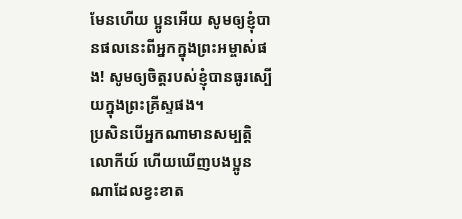មែនហើយ ប្អូនអើយ សូមឲ្យខ្ញុំបានផលនេះពីអ្នកក្នុងព្រះអម្ចាស់ផង! សូមឲ្យចិត្តរបស់ខ្ញុំបានធូរស្បើយក្នុងព្រះគ្រីស្ទផង។
ប្រសិនបើអ្នកណាមានសម្បត្តិលោកីយ៍ ហើយឃើញបងប្អូនណាដែលខ្វះខាត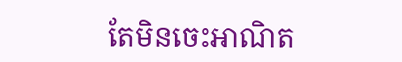តែមិនចេះអាណិត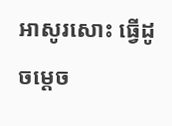អាសូរសោះ ធ្វើដូចម្តេច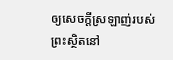ឲ្យសេចក្ដីស្រឡាញ់របស់ព្រះស្ថិតនៅ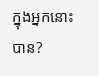ក្នុងអ្នកនោះបាន?